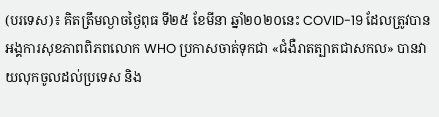(បរទេស)៖ គិតត្រឹមល្ងាចថ្ងៃពុធ ទី២៥ ខែមីនា ឆ្នាំ២០២០នេះ COVID-19 ដែលត្រូវបានអង្គការសុខភាពពិភពលោក WHO ប្រកាសចាត់ទុកជា «ជំងឺរាតត្បាតជាសកល» បានវាយលុកចូលដល់ប្រទេស និង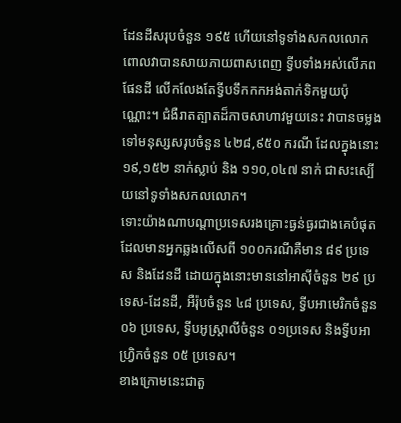ដែនដីសរុបចំនួន ១៩៥ ហើយនៅទូទាំងសកលលោក ពោលវាបានសាយភាយពាសពេញ ទ្វីបទាំងអស់លើភពផែនដី លើកលែងតែទ្វីបទឹកកកអង់តាក់ទិកមួយប៉ុណ្ណោះ។ ជំងឺរាតត្បាតដ៏កាចសាហាវមួយនេះ វាបានចម្លងទៅមនុស្សសរុបចំនួន ៤២៨,៩៥០ ករណី ដែលក្នុងនោះ ១៩,១៥២ នាក់ស្លាប់ និង ១១០,០៤៧ នាក់ ជាសះស្បើយនៅទូទាំងសកលលោក។
ទោះយ៉ាងណាបណ្តាប្រទេសរងគ្រោះធ្ងន់ធ្ងរជាងគេបំផុត ដែលមានអ្នកឆ្លងលើសពី ១០០ករណីគឺមាន ៨៩ ប្រទេស និងដែនដី ដោយក្នុងនោះមាននៅអាស៊ីចំនួន ២៩ ប្រទេស-ដែនដី, អឺរ៉ុបចំនួន ៤៨ ប្រទេស, ទ្វីបអាមេរិកចំនួន ០៦ ប្រទេស, ទ្វីបអូស្ត្រាលីចំនួន ០១ប្រទេស និងទ្វីបអាហ្វ្រិកចំនួន ០៥ ប្រទេស។
ខាងក្រោមនេះជាតួ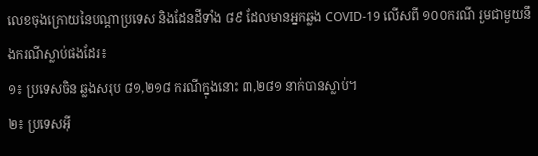លេខចុងក្រោយនៃបណ្តាប្រទេស និងដែនដីទាំង ៨៩ ដែលមានអ្នកឆ្លង COVID-19 លើសពី ១០០ករណី រួមជាមួយនឹងករណីស្លាប់ផងដែរ៖
១៖ ប្រទេសចិន ឆ្លងសរុប ៨១,២១៨ ករណីក្នុងនោះ ៣,២៨១ នាក់បានស្លាប់។
២៖ ប្រទេសអ៊ី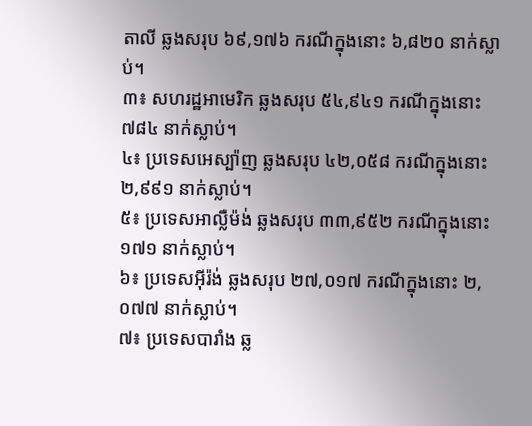តាលី ឆ្លងសរុប ៦៩,១៧៦ ករណីក្នុងនោះ ៦,៨២០ នាក់ស្លាប់។
៣៖ សហរដ្ឋអាមេរិក ឆ្លងសរុប ៥៤,៩៤១ ករណីក្នុងនោះ ៧៨៤ នាក់ស្លាប់។
៤៖ ប្រទេសអេស្ប៉ាញ ឆ្លងសរុប ៤២,០៥៨ ករណីក្នុងនោះ ២,៩៩១ នាក់ស្លាប់។
៥៖ ប្រទេសអាល្លឺម៉ង់ ឆ្លងសរុប ៣៣,៩៥២ ករណីក្នុងនោះ ១៧១ នាក់ស្លាប់។
៦៖ ប្រទេសអ៊ីរ៉ង់ ឆ្លងសរុប ២៧,០១៧ ករណីក្នុងនោះ ២,០៧៧ នាក់ស្លាប់។
៧៖ ប្រទេសបារាំង ឆ្ល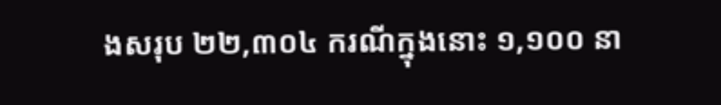ងសរុប ២២,៣០៤ ករណីក្នុងនោះ ១,១០០ នា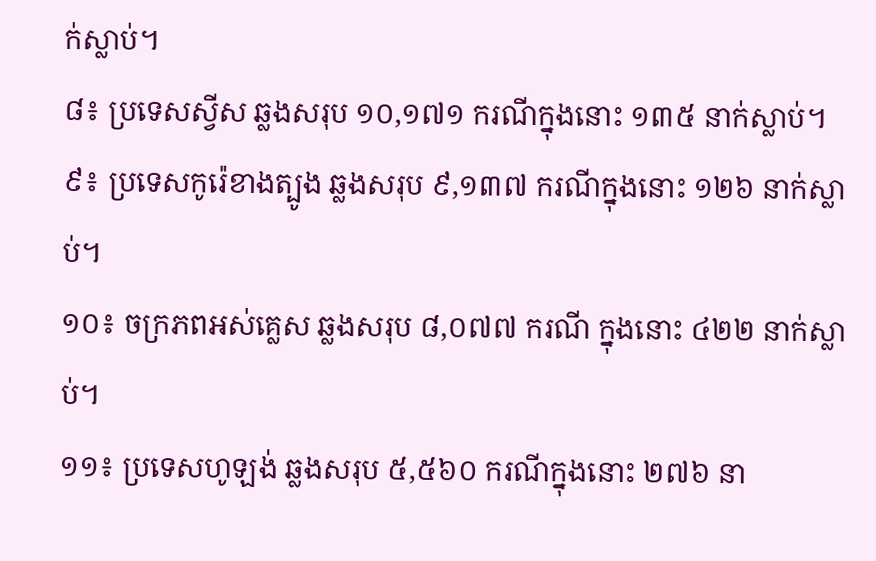ក់ស្លាប់។
៨៖ ប្រទេសស្វីស ឆ្លងសរុប ១០,១៧១ ករណីក្នុងនោះ ១៣៥ នាក់ស្លាប់។
៩៖ ប្រទេសកូរ៉េខាងត្បូង ឆ្លងសរុប ៩,១៣៧ ករណីក្នុងនោះ ១២៦ នាក់ស្លាប់។
១០៖ ចក្រភពអស់គ្លេស ឆ្លងសរុប ៨,០៧៧ ករណី ក្នុងនោះ ៤២២ នាក់ស្លាប់។
១១៖ ប្រទេសហូឡង់ ឆ្លងសរុប ៥,៥៦០ ករណីក្នុងនោះ ២៧៦ នា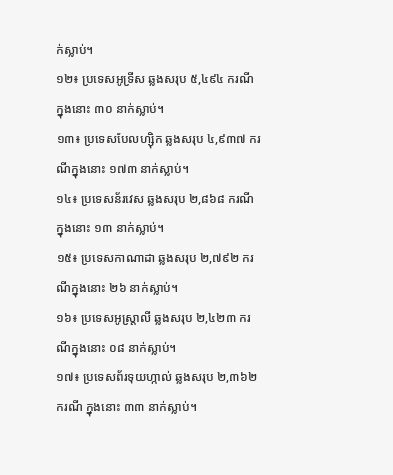ក់ស្លាប់។
១២៖ ប្រទេសអូទ្រីស ឆ្លងសរុប ៥,៤៩៤ ករណី ក្នុងនោះ ៣០ នាក់ស្លាប់។
១៣៖ ប្រទេសបែលហ្ស៊ិក ឆ្លងសរុប ៤,៩៣៧ ករណីក្នុងនោះ ១៧៣ នាក់ស្លាប់។
១៤៖ ប្រទេសន័រវេស ឆ្លងសរុប ២,៨៦៨ ករណីក្នុងនោះ ១៣ នាក់ស្លាប់។
១៥៖ ប្រទេសកាណាដា ឆ្លងសរុប ២,៧៩២ ករណីក្នុងនោះ ២៦ នាក់ស្លាប់។
១៦៖ ប្រទេសអូស្ត្រាលី ឆ្លងសរុប ២,៤២៣ ករណីក្នុងនោះ ០៨ នាក់ស្លាប់។
១៧៖ ប្រទេសព័រទុយហ្កាល់ ឆ្លងសរុប ២,៣៦២ ករណី ក្នុងនោះ ៣៣ នាក់ស្លាប់។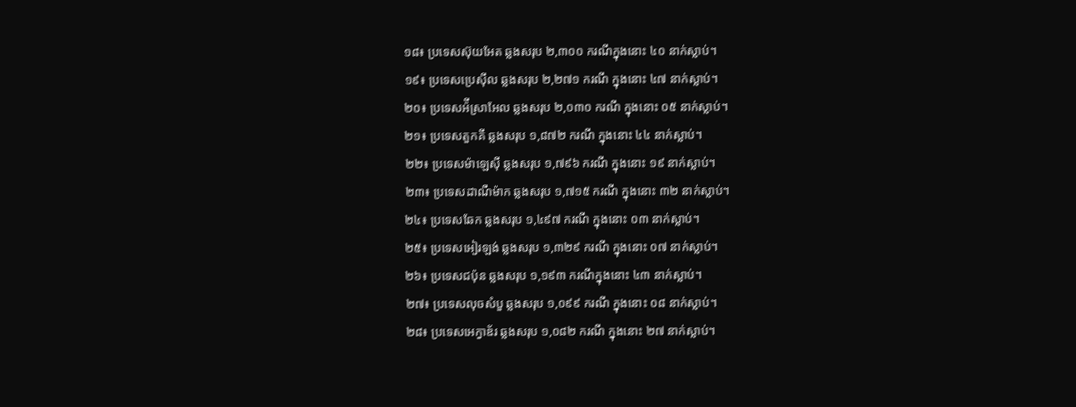១៨៖ ប្រទេសស៊ុយអែត ឆ្លងសរុប ២,៣០០ ករណីក្នុងនោះ ៤០ នាក់ស្លាប់។
១៩៖ ប្រទេសប្រេស៊ីល ឆ្លងសរុប ២,២៧១ ករណី ក្នុងនោះ ៤៧ នាក់ស្លាប់។
២០៖ ប្រទេសអ៉ីស្រាអែល ឆ្លងសរុប ២,០៣០ ករណី ក្នុងនោះ ០៥ នាក់ស្លាប់។
២១៖ ប្រទេសតួកគី ឆ្លងសរុប ១,៨៧២ ករណី ក្នុងនោះ ៤៤ នាក់ស្លាប់។
២២៖ ប្រទេសម៉ាឡេស៊ី ឆ្លងសរុប ១,៧៩៦ ករណី ក្នុងនោះ ១៩ នាក់ស្លាប់។
២៣៖ ប្រទេសដាណឺម៉ាក ឆ្លងសរុប ១,៧១៥ ករណី ក្នុងនោះ ៣២ នាក់ស្លាប់។
២៤៖ ប្រទេសឆែក ឆ្លងសរុប ១,៤៩៧ ករណី ក្នុងនោះ ០៣ នាក់ស្លាប់។
២៥៖ ប្រទេសអៀរឡង់ ឆ្លងសរុប ១,៣២៩ ករណី ក្នុងនោះ ០៧ នាក់ស្លាប់។
២៦៖ ប្រទេសជប៉ុន ឆ្លងសរុប ១,១៩៣ ករណីក្នុងនោះ ៤៣ នាក់ស្លាប់។
២៧៖ ប្រទេសលុចសំបួ ឆ្លងសរុប ១,០៩៩ ករណី ក្នុងនោះ ០៨ នាក់ស្លាប់។
២៨៖ ប្រទេសអេក្វាឌ័រ ឆ្លងសរុប ១,០៨២ ករណី ក្នុងនោះ ២៧ នាក់ស្លាប់។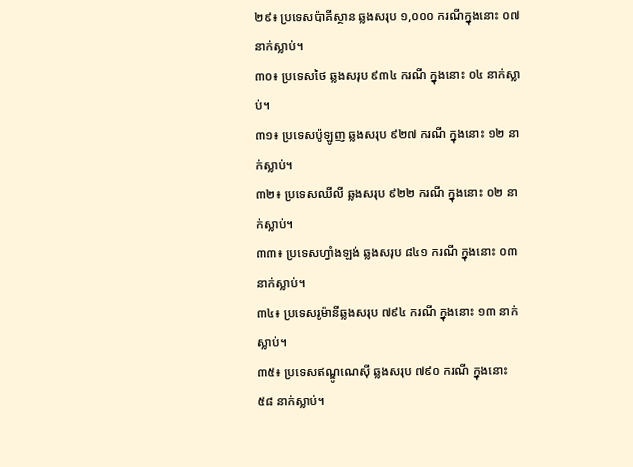២៩៖ ប្រទេសប៉ាគីស្ថាន ឆ្លងសរុប ១,០០០ ករណីក្នុងនោះ ០៧ នាក់ស្លាប់។
៣០៖ ប្រទេសថៃ ឆ្លងសរុប ៩៣៤ ករណី ក្នុងនោះ ០៤ នាក់ស្លាប់។
៣១៖ ប្រទេសប៉ូឡូញ ឆ្លងសរុប ៩២៧ ករណី ក្នុងនោះ ១២ នាក់ស្លាប់។
៣២៖ ប្រទេសឈីលី ឆ្លងសរុប ៩២២ ករណី ក្នុងនោះ ០២ នាក់ស្លាប់។
៣៣៖ ប្រទេសហ្វាំងឡង់ ឆ្លងសរុប ៨៤១ ករណី ក្នុងនោះ ០៣ នាក់ស្លាប់។
៣៤៖ ប្រទេសរូម៉ានីឆ្លងសរុប ៧៩៤ ករណី ក្នុងនោះ ១៣ នាក់ស្លាប់។
៣៥៖ ប្រទេសឥណ្ឌូណេស៊ី ឆ្លងសរុប ៧៩០ ករណី ក្នុងនោះ ៥៨ នាក់ស្លាប់។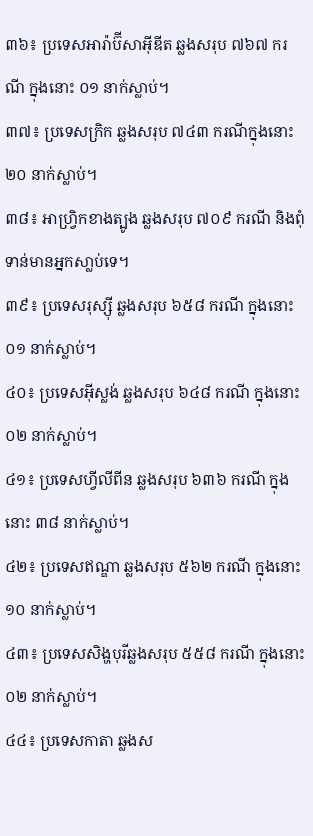៣៦៖ ប្រទេសអារ៉ាប៊ីសាអ៊ីឌីត ឆ្លងសរុប ៧៦៧ ករណី ក្នុងនោះ ០១ នាក់ស្លាប់។
៣៧៖ ប្រទេសក្រិក ឆ្លងសរុប ៧៤៣ ករណីក្នុងនោះ ២០ នាក់ស្លាប់។
៣៨៖ អាហ្វ្រិកខាងត្បូង ឆ្លងសរុប ៧០៩ ករណី និងពុំទាន់មានអ្នកសា្លប់ទេ។
៣៩៖ ប្រទេសរុស្ស៊ី ឆ្លងសរុប ៦៥៨ ករណី ក្នុងនោះ ០១ នាក់ស្លាប់។
៤០៖ ប្រទេសអ៊ីស្លង់ ឆ្លងសរុប ៦៤៨ ករណី ក្នុងនោះ ០២ នាក់ស្លាប់។
៤១៖ ប្រទេសហ្វីលីពីន ឆ្លងសរុប ៦៣៦ ករណី ក្នុងនោះ ៣៨ នាក់ស្លាប់។
៤២៖ ប្រទេសឥណ្ឌា ឆ្លងសរុប ៥៦២ ករណី ក្នុងនោះ ១០ នាក់ស្លាប់។
៤៣៖ ប្រទេសសិង្ហបុរីឆ្លងសរុប ៥៥៨ ករណី ក្នុងនោះ ០២ នាក់ស្លាប់។
៤៤៖ ប្រទេសកាតា ឆ្លងស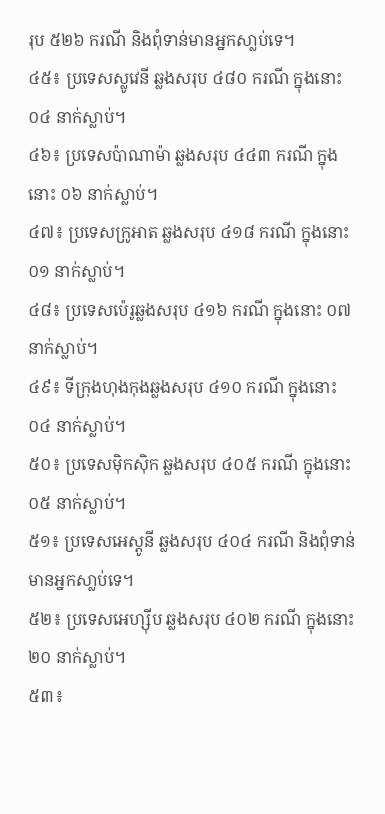រុប ៥២៦ ករណី និងពុំទាន់មានអ្នកសា្លប់ទេ។
៤៥៖ ប្រទេសស្លូវេនី ឆ្លងសរុប ៤៨០ ករណី ក្នុងនោះ ០៤ នាក់ស្លាប់។
៤៦៖ ប្រទេសប៉ាណាម៉ា ឆ្លងសរុប ៤៤៣ ករណី ក្នុងនោះ ០៦ នាក់ស្លាប់។
៤៧៖ ប្រទេសក្រូអាត ឆ្លងសរុប ៤១៨ ករណី ក្នុងនោះ ០១ នាក់ស្លាប់។
៤៨៖ ប្រទេសប៉េរូឆ្លងសរុប ៤១៦ ករណី ក្នុងនោះ ០៧ នាក់ស្លាប់។
៤៩៖ ទីក្រុងហុងកុងឆ្លងសរុប ៤១០ ករណី ក្នុងនោះ ០៤ នាក់ស្លាប់។
៥០៖ ប្រទេសម៉ិកស៊ិក ឆ្លងសរុប ៤០៥ ករណី ក្នុងនោះ ០៥ នាក់ស្លាប់។
៥១៖ ប្រទេសអេស្តូនី ឆ្លងសរុប ៤០៤ ករណី និងពុំទាន់មានអ្នកសា្លប់ទេ។
៥២៖ ប្រទេសអេហ្ស៊ីប ឆ្លងសរុប ៤០២ ករណី ក្នុងនោះ ២០ នាក់ស្លាប់។
៥៣៖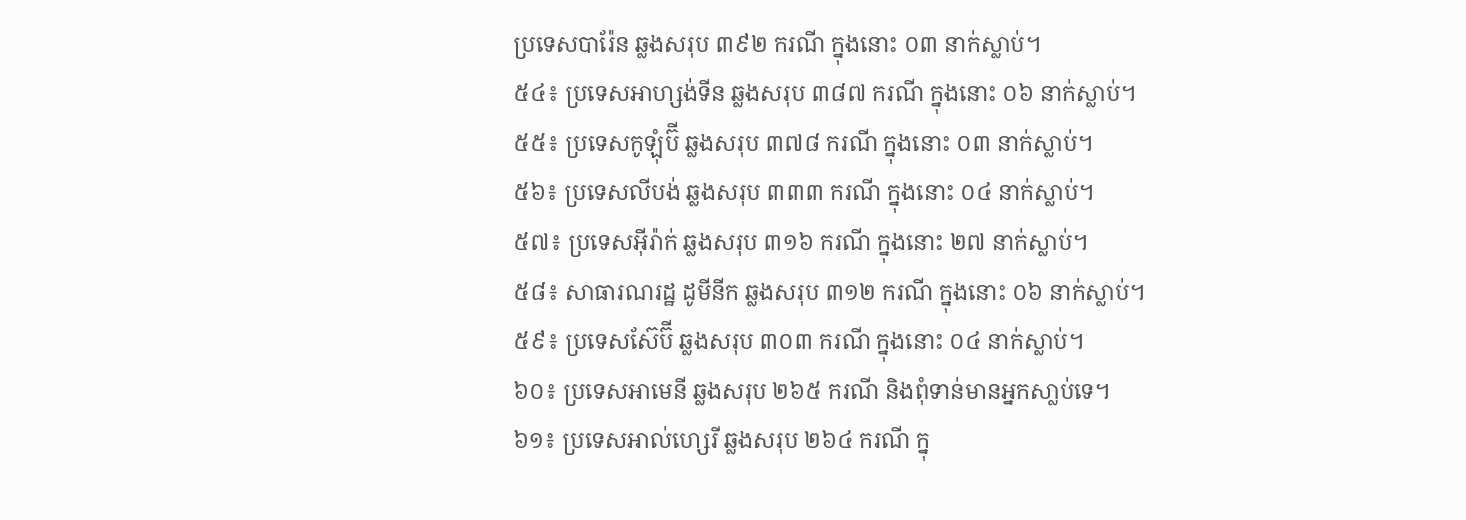ប្រទេសបារ៉ែន ឆ្លងសរុប ៣៩២ ករណី ក្នុងនោះ ០៣ នាក់ស្លាប់។
៥៤៖ ប្រទេសអាហ្សង់ទីន ឆ្លងសរុប ៣៨៧ ករណី ក្នុងនោះ ០៦ នាក់ស្លាប់។
៥៥៖ ប្រទេសកូឡុំប៊ី ឆ្លងសរុប ៣៧៨ ករណី ក្នុងនោះ ០៣ នាក់ស្លាប់។
៥៦៖ ប្រទេសលីបង់ ឆ្លងសរុប ៣៣៣ ករណី ក្នុងនោះ ០៤ នាក់ស្លាប់។
៥៧៖ ប្រទេសអ៊ីរ៉ាក់ ឆ្លងសរុប ៣១៦ ករណី ក្នុងនោះ ២៧ នាក់ស្លាប់។
៥៨៖ សាធារណរដ្ឋ ដូមីនីក ឆ្លងសរុប ៣១២ ករណី ក្នុងនោះ ០៦ នាក់ស្លាប់។
៥៩៖ ប្រទេសស៊ែប៊ី ឆ្លងសរុប ៣០៣ ករណី ក្នុងនោះ ០៤ នាក់ស្លាប់។
៦០៖ ប្រទេសអាមេនី ឆ្លងសរុប ២៦៥ ករណី និងពុំទាន់មានអ្នកសា្លប់ទេ។
៦១៖ ប្រទេសអាល់ហ្សេរី ឆ្លងសរុប ២៦៤ ករណី ក្នុ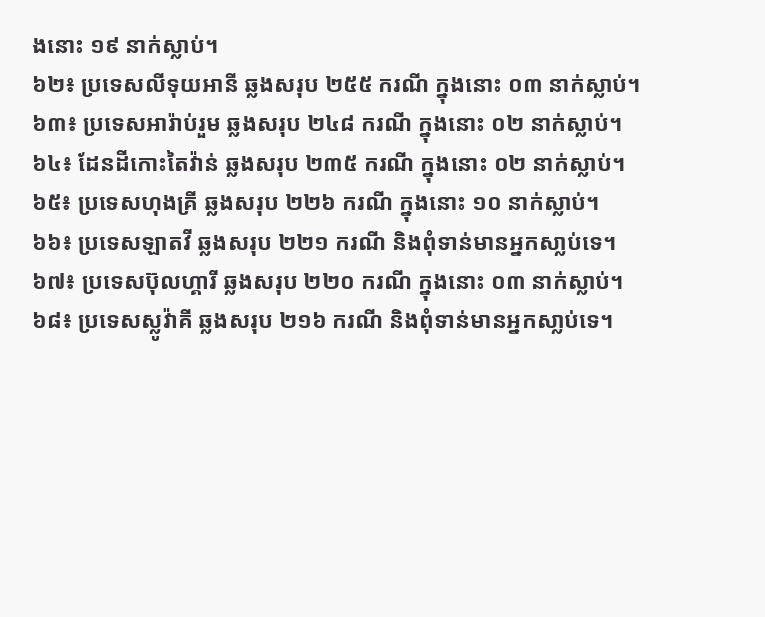ងនោះ ១៩ នាក់ស្លាប់។
៦២៖ ប្រទេសលីទុយអានី ឆ្លងសរុប ២៥៥ ករណី ក្នុងនោះ ០៣ នាក់ស្លាប់។
៦៣៖ ប្រទេសអារ៉ាប់រួម ឆ្លងសរុប ២៤៨ ករណី ក្នុងនោះ ០២ នាក់ស្លាប់។
៦៤៖ ដែនដីកោះតៃវ៉ាន់ ឆ្លងសរុប ២៣៥ ករណី ក្នុងនោះ ០២ នាក់ស្លាប់។
៦៥៖ ប្រទេសហុងគ្រី ឆ្លងសរុប ២២៦ ករណី ក្នុងនោះ ១០ នាក់ស្លាប់។
៦៦៖ ប្រទេសឡាតវី ឆ្លងសរុប ២២១ ករណី និងពុំទាន់មានអ្នកសា្លប់ទេ។
៦៧៖ ប្រទេសប៊ុលហ្គារី ឆ្លងសរុប ២២០ ករណី ក្នុងនោះ ០៣ នាក់ស្លាប់។
៦៨៖ ប្រទេសស្លូវ៉ាគី ឆ្លងសរុប ២១៦ ករណី និងពុំទាន់មានអ្នកសា្លប់ទេ។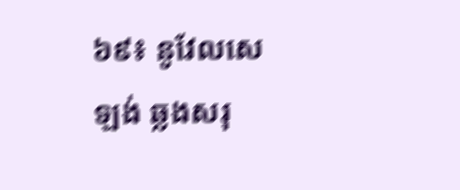៦៩៖ នូវែលសេឡង់ ឆ្លងសរុ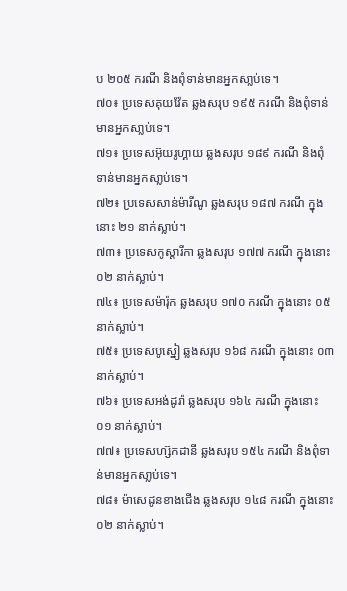ប ២០៥ ករណី និងពុំទាន់មានអ្នកសា្លប់ទេ។
៧០៖ ប្រទេសគុយវ៉ែត ឆ្លងសរុប ១៩៥ ករណី និងពុំទាន់មានអ្នកសា្លប់ទេ។
៧១៖ ប្រទេសអ៊ុយរូហ្គាយ ឆ្លងសរុប ១៨៩ ករណី និងពុំទាន់មានអ្នកសា្លប់ទេ។
៧២៖ ប្រទេសសាន់ម៉ារីណូ ឆ្លងសរុប ១៨៧ ករណី ក្នុងនោះ ២១ នាក់ស្លាប់។
៧៣៖ ប្រទេសកូស្តារីកា ឆ្លងសរុប ១៧៧ ករណី ក្នុងនោះ ០២ នាក់ស្លាប់។
៧៤៖ ប្រទេសម៉ារ៉ុក ឆ្លងសរុប ១៧០ ករណី ក្នុងនោះ ០៥ នាក់ស្លាប់។
៧៥៖ ប្រទេសបូស្នៀ ឆ្លងសរុប ១៦៨ ករណី ក្នុងនោះ ០៣ នាក់ស្លាប់។
៧៦៖ ប្រទេសអង់ដូរ៉ា ឆ្លងសរុប ១៦៤ ករណី ក្នុងនោះ ០១ នាក់ស្លាប់។
៧៧៖ ប្រទេសហ្ស៊កដានី ឆ្លងសរុប ១៥៤ ករណី និងពុំទាន់មានអ្នកសា្លប់ទេ។
៧៨៖ ម៉ាសេដូនខាងជើង ឆ្លងសរុប ១៤៨ ករណី ក្នុងនោះ ០២ នាក់ស្លាប់។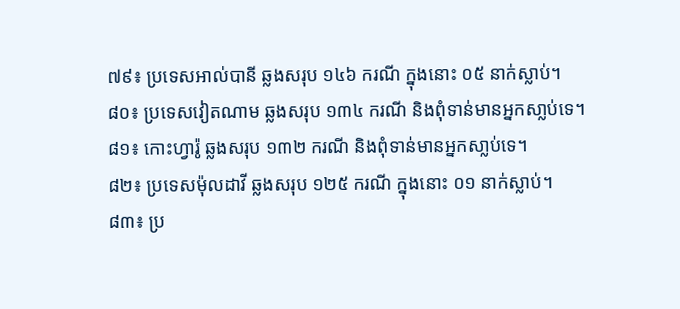៧៩៖ ប្រទេសអាល់បានី ឆ្លងសរុប ១៤៦ ករណី ក្នុងនោះ ០៥ នាក់ស្លាប់។
៨០៖ ប្រទេសវៀតណាម ឆ្លងសរុប ១៣៤ ករណី និងពុំទាន់មានអ្នកសា្លប់ទេ។
៨១៖ កោះហ្វារ៉ូ ឆ្លងសរុប ១៣២ ករណី និងពុំទាន់មានអ្នកសា្លប់ទេ។
៨២៖ ប្រទេសម៉ុលដាវី ឆ្លងសរុប ១២៥ ករណី ក្នុងនោះ ០១ នាក់ស្លាប់។
៨៣៖ ប្រ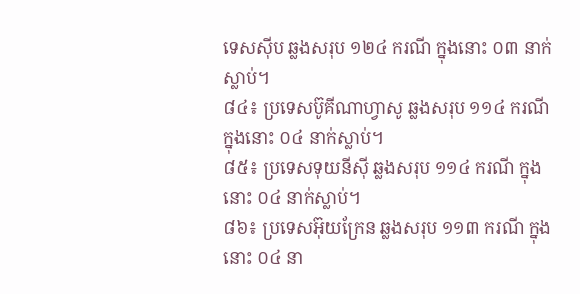ទេសស៊ីប ឆ្លងសរុប ១២៤ ករណី ក្នុងនោះ ០៣ នាក់ស្លាប់។
៨៤៖ ប្រទេសប៊ូគីណាហ្វាសូ ឆ្លងសរុប ១១៤ ករណី ក្នុងនោះ ០៤ នាក់ស្លាប់។
៨៥៖ ប្រទេសទុយនីស៊ី ឆ្លងសរុប ១១៤ ករណី ក្នុងនោះ ០៤ នាក់ស្លាប់។
៨៦៖ ប្រទេសអ៊ុយក្រែន ឆ្លងសរុប ១១៣ ករណី ក្នុងនោះ ០៤ នា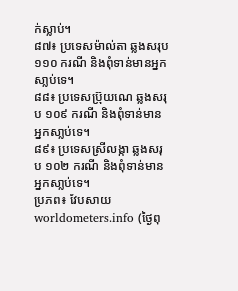ក់ស្លាប់។
៨៧៖ ប្រទេសម៉ាល់តា ឆ្លងសរុប ១១០ ករណី និងពុំទាន់មានអ្នកសា្លប់ទេ។
៨៨៖ ប្រទេសប្រ៊ុយណេ ឆ្លងសរុប ១០៩ ករណី និងពុំទាន់មានអ្នកសា្លប់ទេ។
៨៩៖ ប្រទេសស្រីលង្កា ឆ្លងសរុប ១០២ ករណី និងពុំទាន់មានអ្នកសា្លប់ទេ។
ប្រភព៖ វែបសាយ worldometers.info (ថ្ងៃពុ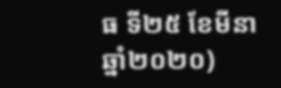ធ ទី២៥ ខែមីនា ឆ្នាំ២០២០)